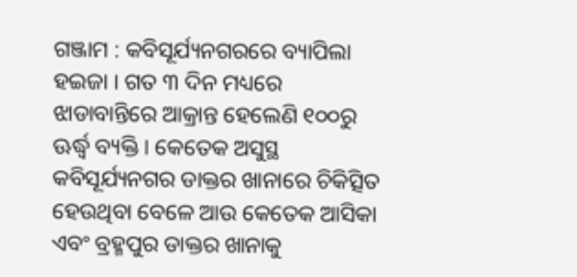ଗଞ୍ଜାମ : କବିସୂର୍ଯ୍ୟନଗରରେ ବ୍ୟାପିଲା ହଇଜା । ଗତ ୩ ଦିନ ମଧ୍ୟରେ ଝାଡାବାନ୍ତିରେ ଆକ୍ରାନ୍ତ ହେଲେଣି ୧୦୦ରୁ ଊର୍ଦ୍ଧ୍ୱ ବ୍ୟକ୍ତି । କେତେକ ଅସୁସ୍ଥ କବିସୂର୍ଯ୍ୟନଗର ଡାକ୍ତର ଖାନାରେ ଚିକିତ୍ସିତ ହେଉଥିବା ବେଳେ ଆଉ କେତେକ ଆସିକା ଏବଂ ବ୍ରହ୍ମପୁର ଡାକ୍ତର ଖାନାକୁ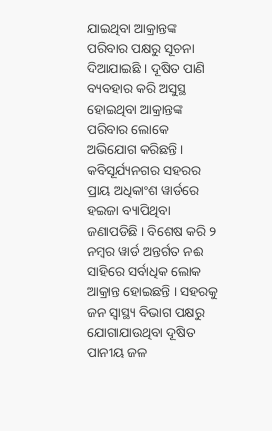ଯାଇଥିବା ଆକ୍ରାନ୍ତଙ୍କ ପରିବାର ପକ୍ଷରୁ ସୂଚନା ଦିଆଯାଇଛି । ଦୂଷିତ ପାଣି ବ୍ୟବହାର କରି ଅସୁସ୍ଥ ହୋଇଥିବା ଆକ୍ରାନ୍ତଙ୍କ ପରିବାର ଲୋକେ ଅଭିଯୋଗ କରିଛନ୍ତି । କବିସୂର୍ଯ୍ୟନଗର ସହରର ପ୍ରାୟ ଅଧିକାଂଶ ୱାର୍ଡରେ ହଇଜା ବ୍ୟାପିଥିବା ଜଣାପଡିଛି । ବିଶେଷ କରି ୨ ନମ୍ବର ୱାର୍ଡ ଅନ୍ତର୍ଗତ ନଈ ସାହିରେ ସର୍ବାଧିକ ଲୋକ ଆକ୍ରାନ୍ତ ହୋଇଛନ୍ତି । ସହରକୁ ଜନ ସ୍ୱାସ୍ଥ୍ୟ ବିଭାଗ ପକ୍ଷରୁ ଯୋଗାଯାଉଥିବା ଦୂଷିତ ପାନୀୟ ଜଳ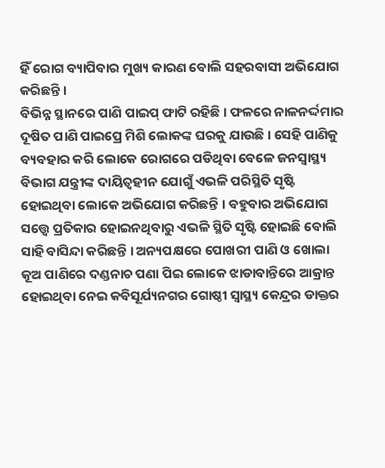ହିଁ ରୋଗ ବ୍ୟାପିବାର ମୁଖ୍ୟ କାରଣ ବୋଲି ସହରବାସୀ ଅଭିଯୋଗ କରିଛନ୍ତି ।
ବିଭିନ୍ନ ସ୍ଥାନରେ ପାଣି ପାଇପ୍ ଫାଟି ରହିଛି । ଫଳରେ ନାଳନର୍ଦ୍ଦମାର ଦୂଷିତ ପାଣି ପାଇପ୍ରେ ମିଶି ଲୋକଙ୍କ ଘରକୁ ଯାଉଛି । ସେହି ପାଣିକୁ ବ୍ୟବହାର କରି ଲୋକେ ରୋଗରେ ପଡିଥିବା ବେଳେ ଜନସ୍ୱାସ୍ଥ୍ୟ ବିଭାଗ ଯନ୍ତ୍ରୀଙ୍କ ଦାୟିତ୍ୱହୀନ ଯୋଗୁଁ ଏଭଳି ପରିସ୍ଥିତି ସୃଷ୍ଟି ହୋଇଥିବା ଲୋକେ ଅଭିଯୋଗ କରିଛନ୍ତି । ବହୁବାର ଅଭିଯୋଗ ସତ୍ତ୍ୱେ ପ୍ରତିକାର ହୋଇନଥିବାରୁ ଏଭଳି ସ୍ଥିତି ସୃଷ୍ଟି ହୋଇଛି ବୋଲି ସାହି ବାସିନ୍ଦା କରିଛନ୍ତି । ଅନ୍ୟପକ୍ଷରେ ପୋଖରୀ ପାଣି ଓ ଖୋଲା କୂଅ ପାଣିରେ ଦଣ୍ଡନାଚ ପଣା ପିଇ ଲୋକେ ଝାଡାବାନ୍ତିରେ ଆକ୍ରାନ୍ତ ହୋଇଥିବା ନେଇ କବିସୂର୍ଯ୍ୟନଗର ଗୋଷ୍ଠୀ ସ୍ୱାସ୍ଥ୍ୟ କେନ୍ଦ୍ରର ଡାକ୍ତର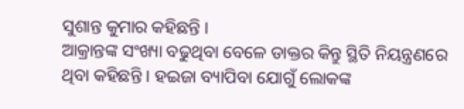ସୁଶାନ୍ତ କୁମାର କହିଛନ୍ତି ।
ଆକ୍ରାନ୍ତଙ୍କ ସଂଖ୍ୟା ବଢୁଥିବା ବେଳେ ଡାକ୍ତର କିନ୍ତୁ ସ୍ଥିତି ନିୟନ୍ତ୍ରଣରେ ଥିବା କହିଛନ୍ତି । ହଇଜା ବ୍ୟାପିବା ଯୋଗୁଁ ଲୋକଙ୍କ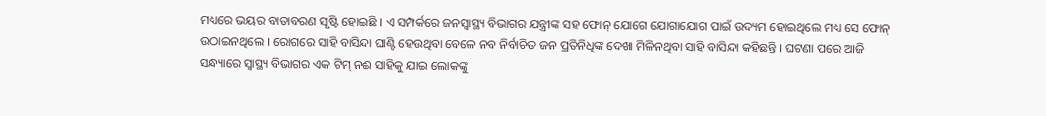ମଧ୍ୟରେ ଭୟର ବାତାବରଣ ସୃଷ୍ଟି ହୋଇଛି । ଏ ସମ୍ପର୍କରେ ଜନସ୍ୱାସ୍ଥ୍ୟ ବିଭାଗର ଯନ୍ତ୍ରୀଙ୍କ ସହ ଫୋନ୍ ଯୋଗେ ଯୋଗାଯୋଗ ପାଇଁ ଉଦ୍ୟମ ହୋଇଥିଲେ ମଧ୍ୟ ସେ ଫୋନ୍ ଉଠାଇନଥିଲେ । ରୋଗରେ ସାହି ବାସିନ୍ଦା ଘାଣ୍ଟି ହେଉଥିବା ବେଳେ ନବ ନିର୍ବାଚିତ ଜନ ପ୍ରତିନିଧିଙ୍କ ଦେଖା ମିଳିନଥିବା ସାହି ବାସିନ୍ଦା କହିଛନ୍ତି । ଘଟଣା ପରେ ଆଜି ସନ୍ଧ୍ୟାରେ ସ୍ୱାସ୍ଥ୍ୟ ବିଭାଗର ଏକ ଟିମ୍ ନଈ ସାହିକୁ ଯାଇ ଲୋକଙ୍କୁ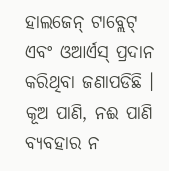ହାଲଜେନ୍ ଟାବ୍ଲେଟ୍ ଏବଂ ଓଆର୍ଏସ୍ ପ୍ରଦାନ କରିଥିବା ଜଣାପଡିଛି । କୂଅ ପାଣି, ନଈ ପାଣି ବ୍ୟବହାର ନ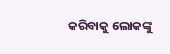କରିବାକୁ ଲୋକଙ୍କୁ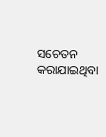ସଚେତନ କରାଯାଇଥିବା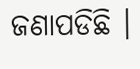ଜଣାପଡିଛି ।